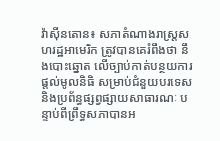វ៉ាស៊ីនតោន៖ សភាតំណាងរាស្រ្តសហរដ្ឋអាមេរិក ត្រូវបានគេរំពឹងថា នឹងបោះឆ្នោត លើច្បាប់កាត់បន្ថយការផ្តល់មូលនិធិ សម្រាប់ជំនួយបរទេស និងប្រព័ន្ធផ្សព្វផ្សាយសាធារណៈ បន្ទាប់ពីព្រឹទ្ធសភាបានអ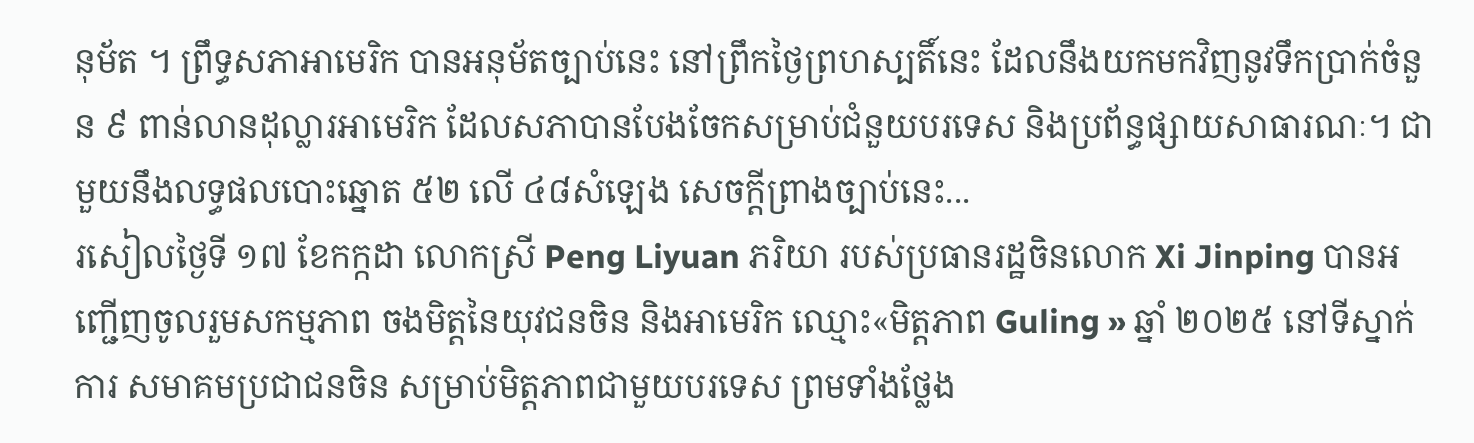នុម័ត ។ ព្រឹទ្ធសភាអាមេរិក បានអនុម័តច្បាប់នេះ នៅព្រឹកថ្ងៃព្រហស្បតិ៍នេះ ដែលនឹងយកមកវិញនូវទឹកប្រាក់ចំនួន ៩ ពាន់លានដុល្លារអាមេរិក ដែលសភាបានបែងចែកសម្រាប់ជំនួយបរទេស និងប្រព័ន្ធផ្សាយសាធារណៈ។ ជាមួយនឹងលទ្ធផលបោះឆ្នោត ៥២ លើ ៤៨សំឡេង សេចក្តីព្រាងច្បាប់នេះ...
រសៀលថ្ងៃទី ១៧ ខែកក្កដា លោកស្រី Peng Liyuan ភរិយា របស់ប្រធានរដ្ឋចិនលោក Xi Jinping បានអញ្ជើញចូលរួមសកម្មភាព ចងមិត្តនៃយុវជនចិន និងអាមេរិក ឈ្មោះ«មិត្តភាព Guling » ឆ្នាំ ២០២៥ នៅទីស្នាក់ការ សមាគមប្រជាជនចិន សម្រាប់មិត្តភាពជាមួយបរទេស ព្រមទាំងថ្លែង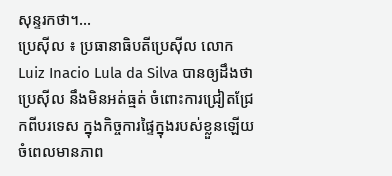សុន្ទរកថា។...
ប្រេស៊ីល ៖ ប្រធានាធិបតីប្រេស៊ីល លោក Luiz Inacio Lula da Silva បានឲ្យដឹងថា ប្រេស៊ីល នឹងមិនអត់ធ្មត់ ចំពោះការជ្រៀតជ្រែកពីបរទេស ក្នុងកិច្ចការផ្ទៃក្នុងរបស់ខ្លួនឡើយ ចំពេលមានភាព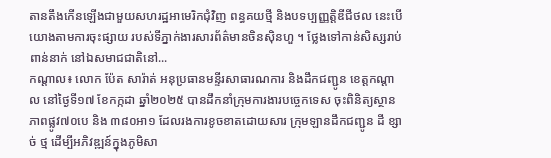តានតឹងកើនឡើងជាមួយសហរដ្ឋអាមេរិកជុំវិញ ពន្ធគយថ្មី និងបទប្បញ្ញត្តិឌីជីថល នេះបើយោងតាមការចុះផ្សាយ របស់ទីភ្នាក់ងារសារព័ត៌មានចិនស៊ិនហួ ។ ថ្លែងទៅកាន់សិស្សរាប់ពាន់នាក់ នៅឯសមាជជាតិនៅ...
កណ្ដាល៖ លោក ប៉ែត សារ៉ាត់ អនុប្រធានមន្ទីរសាធារណការ និងដឹកជញ្ជូន ខេត្តកណ្តាល នៅថ្ងៃទី១៧ ខែកក្កដា ឆ្នាំ២០២៥ បានដឹកនាំក្រុមការងារបច្ចេកទេស ចុះពិនិត្យស្ថានភាពផ្លូវ៧០បេ និង ៣៨០អា១ ដែលរងការខូចខាតដោយសារ ក្រុមឡានដឹកជញ្ជូន ដី ខ្សាច់ ថ្ម ដើម្បីអភិវឌ្ឍន៍ក្នុងភូមិសា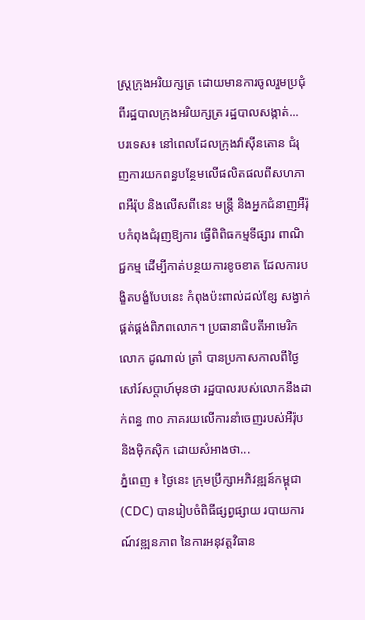ស្ត្រក្រុងអរិយក្សត្រ ដោយមានការចូលរួមប្រជុំពីរដ្ឋបាលក្រុងអរិយក្សត្រ រដ្ឋបាលសង្កាត់...
បរទេស៖ នៅពេលដែលក្រុងវ៉ាស៊ីនតោន ជំរុញការយកពន្ធបន្ថែមលើផលិតផលពីសហភាពអឺរ៉ុប និងលើសពីនេះ មន្ត្រី និងអ្នកជំនាញអឺរ៉ុបកំពុងជំរុញឱ្យការ ធ្វើពិពិធកម្មទីផ្សារ ពាណិជ្ជកម្ម ដើម្បីកាត់បន្ថយការខូចខាត ដែលការបង្ខិតបង្ខំបែបនេះ កំពុងប៉ះពាល់ដល់ខ្សែ សង្វាក់ផ្គត់ផ្គង់ពិភពលោក។ ប្រធានាធិបតីអាមេរិក លោក ដូណាល់ ត្រាំ បានប្រកាសកាលពីថ្ងៃសៅរ៍សប្ដាហ៍មុនថា រដ្ឋបាលរបស់លោកនឹងដាក់ពន្ធ ៣០ ភាគរយលើការនាំចេញរបស់អឺរ៉ុប និងម៉ិកស៊ិក ដោយសំអាងថា...
ភ្នំពេញ ៖ ថ្ងៃនេះ ក្រុមប្រឹក្សាអភិវឌ្ឍន៍កម្ពុជា (CDC) បានរៀបចំពិធីផ្សព្វផ្សាយ របាយការណ៍វឌ្ឍនភាព នៃការអនុវត្តវិធាន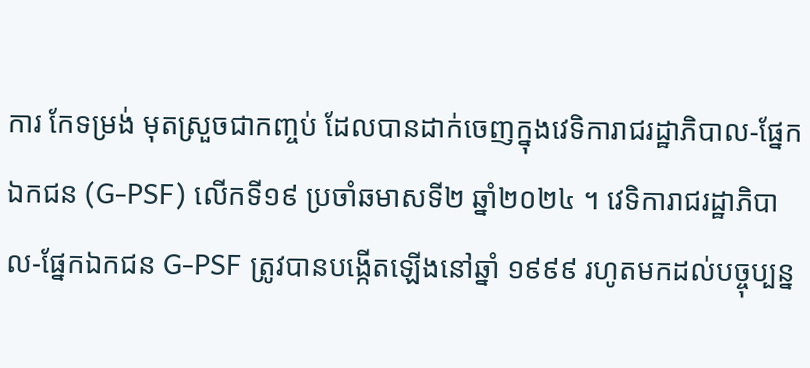ការ កែទម្រង់ មុតស្រួចជាកញ្ចប់ ដែលបានដាក់ចេញក្នុងវេទិការាជរដ្ឋាភិបាល-ផ្នែកឯកជន (G-PSF) លើកទី១៩ ប្រចាំឆមាសទី២ ឆ្នាំ២០២៤ ។ វេទិការាជរដ្ឋាភិបាល-ផ្នែកឯកជន G-PSF ត្រូវបានបង្កើតឡើងនៅឆ្នាំ ១៩៩៩ រហូតមកដល់បច្ចុប្បន្ន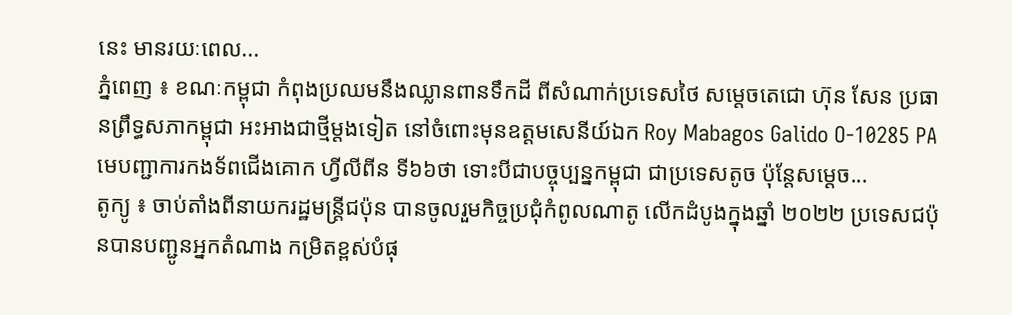នេះ មានរយៈពេល...
ភ្នំពេញ ៖ ខណៈកម្ពុជា កំពុងប្រឈមនឹងឈ្លានពានទឹកដី ពីសំណាក់ប្រទេសថៃ សម្តេចតេជោ ហ៊ុន សែន ប្រធានព្រឹទ្ធសភាកម្ពុជា អះអាងជាថ្មីម្តងទៀត នៅចំពោះមុនឧត្តមសេនីយ៍ឯក Roy Mabagos Galido O-10285 PA មេបញ្ជាការកងទ័ពជើងគោក ហ្វីលីពីន ទី៦៦ថា ទោះបីជាបច្ចុប្បន្នកម្ពុជា ជាប្រទេសតូច ប៉ុន្តែសម្តេច...
តូក្យូ ៖ ចាប់តាំងពីនាយករដ្ឋមន្ត្រីជប៉ុន បានចូលរួមកិច្ចប្រជុំកំពូលណាតូ លើកដំបូងក្នុងឆ្នាំ ២០២២ ប្រទេសជប៉ុនបានបញ្ជូនអ្នកតំណាង កម្រិតខ្ពស់បំផុ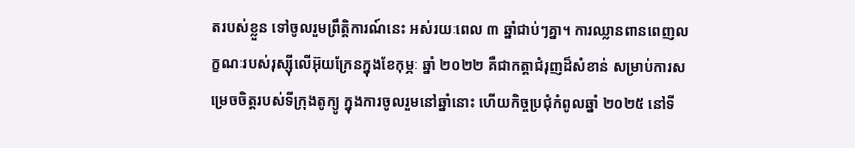តរបស់ខ្លួន ទៅចូលរួមព្រឹត្តិការណ៍នេះ អស់រយៈពេល ៣ ឆ្នាំជាប់ៗគ្នា។ ការឈ្លានពានពេញលក្ខណៈរបស់រុស្ស៊ីលើអ៊ុយក្រែនក្នុងខែកុម្ភៈ ឆ្នាំ ២០២២ គឺជាកត្តាជំរុញដ៏សំខាន់ សម្រាប់ការសម្រេចចិត្តរបស់ទីក្រុងតូក្យូ ក្នុងការចូលរួមនៅឆ្នាំនោះ ហើយកិច្ចប្រជុំកំពូលឆ្នាំ ២០២៥ នៅទី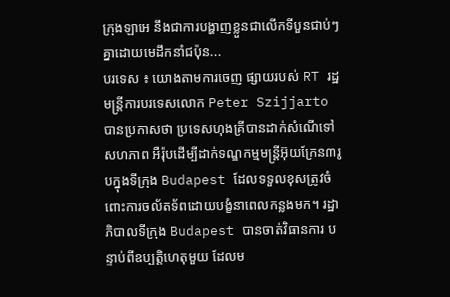ក្រុងឡាអេ នឹងជាការបង្ហាញខ្លួនជាលើកទីបួនជាប់ៗគ្នាដោយមេដឹកនាំជប៉ុន...
បរទេស ៖ យោងតាមការចេញ ផ្សាយរបស់ RT រដ្ឋមន្ត្រីការបរទេសលោក Peter Szijjarto បានប្រកាសថា ប្រទេសហុងគ្រីបានដាក់សំណើទៅសហភាព អឺរ៉ុបដើម្បីដាក់ទណ្ឌកម្មមន្ត្រីអ៊ុយក្រែន៣រូបក្នុងទីក្រុង Budapest ដែលទទួលខុសត្រូវចំពោះការចល័តទ័ពដោយបង្ខំនាពេលកន្លងមក។ រដ្ឋាភិបាលទីក្រុង Budapest បានចាត់វិធានការ បន្ទាប់ពីឧប្បត្តិហេតុមួយ ដែលម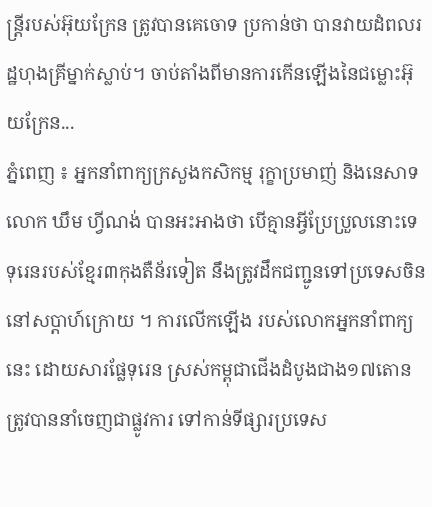ន្ត្រីរបស់អ៊ុយក្រែន ត្រូវបានគេចោទ ប្រកាន់ថា បានវាយដំពលរដ្ឋហុងគ្រីម្នាក់ស្លាប់។ ចាប់តាំងពីមានការកើនឡើងនៃជម្លោះអ៊ុយក្រែន...
ភ្នំពេញ ៖ អ្នកនាំពាក្យក្រសួងកសិកម្ម រុក្ខាប្រមាញ់ និងនេសាទ លោក ឃឹម ហ្វីណង់ បានអះអាងថា បើគ្មានអ្វីប្រែប្រួលនោះទេ ទុរេនរបស់ខ្មែរ៣កុងតឺន័រទៀត នឹងត្រូវដឹកជញ្ជូនទៅប្រទេសចិននៅសប្តាហ៍ក្រោយ ។ ការលើកឡើង របស់លោកអ្នកនាំពាក្យនេះ ដោយសារផ្លែទុរេន ស្រស់កម្ពុជាជើងដំបូងជាង១៧តោន ត្រូវបាននាំចេញជាផ្លូវការ ទៅកាន់ទីផ្សារប្រទេស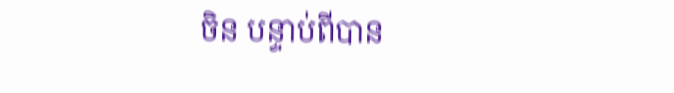ចិន បន្ទាប់ពីបាន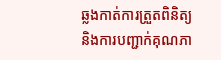ឆ្លងកាត់ការត្រួតពិនិត្យ និងការបញ្ជាក់គុណភា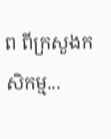ព ពីក្រសួងកសិកម្ម...